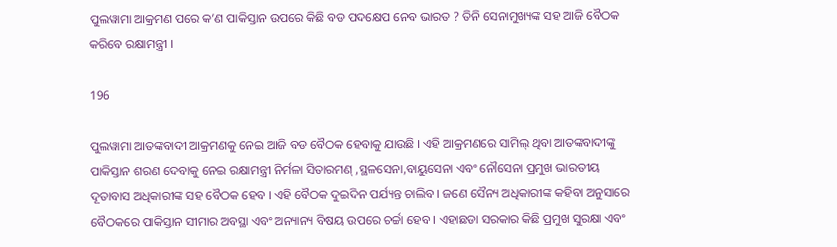ପୁଲୱାମା ଆକ୍ରମଣ ପରେ କ’ଣ ପାକିସ୍ତାନ ଉପରେ କିଛି ବଡ ପଦକ୍ଷେପ ନେବ ଭାରତ ? ତିନି ସେନାମୁଖ୍ୟଙ୍କ ସହ ଆଜି ବୈଠକ କରିବେ ରକ୍ଷାମନ୍ତ୍ରୀ ।

196

ପୁଲୱାମା ଆତଙ୍କବାଦୀ ଆକ୍ରମଣକୁ ନେଇ ଆଜି ବଡ ବୈଠକ ହେବାକୁ ଯାଉଛି । ଏହି ଆକ୍ରମଣରେ ସାମିଲ୍ ଥିବା ଆତଙ୍କବାଦୀଙ୍କୁ ପାକିସ୍ତାନ ଶରଣ ଦେବାକୁ ନେଇ ରକ୍ଷାମନ୍ତ୍ରୀ ନିର୍ମଳା ସିତାରମଣ୍ ,ସ୍ଥଳସେନା,ବାୟୁସେନା ଏବଂ ନୌସେନା ପ୍ରମୁଖ ଭାରତୀୟ ଦୂତାବାସ ଅଧିକାରୀଙ୍କ ସହ ବୈଠକ ହେବ । ଏହି ବୈଠକ ଦୁଇଦିନ ପର୍ଯ୍ୟନ୍ତ ଚାଲିବ । ଜଣେ ସୈନ୍ୟ ଅଧିକାରୀଙ୍କ କହିବା ଅନୁସାରେ ବୈଠକରେ ପାକିସ୍ତାନ ସୀମାର ଅବସ୍ଥା ଏବଂ ଅନ୍ୟାନ୍ୟ ବିଷୟ ଉପରେ ଚର୍ଚ୍ଚା ହେବ । ଏହାଛଡା ସରକାର କିଛି ପ୍ରମୁଖ ସୁରକ୍ଷା ଏବଂ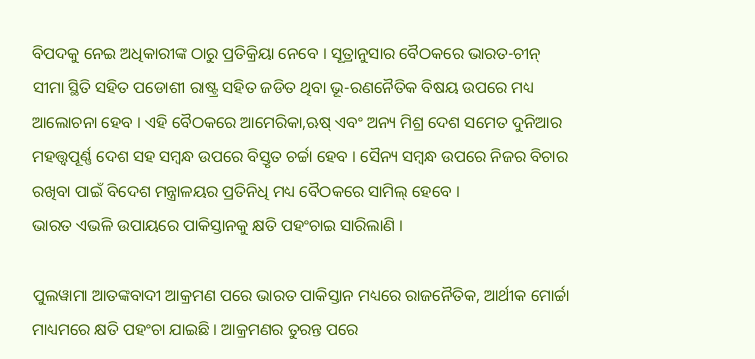ବିପଦକୁ ନେଇ ଅଧିକାରୀଙ୍କ ଠାରୁ ପ୍ରତିକ୍ରିୟା ନେବେ । ସୂତ୍ରାନୁସାର ବୈଠକରେ ଭାରତ-ଚୀନ୍ ସୀମା ସ୍ଥିତି ସହିତ ପଡୋଶୀ ରାଷ୍ଟ୍ର ସହିତ ଜଡିତ ଥିବା ଭୂ-ରଣନୈତିକ ବିଷୟ ଉପରେ ମଧ୍ୟ ଆଲୋଚନା ହେବ । ଏହି ବୈଠକରେ ଆମେରିକା,ଋଷ୍ ଏବଂ ଅନ୍ୟ ମିଶ୍ର ଦେଶ ସମେତ ଦୁନିଆର ମହତ୍ତ୍ୱପୂର୍ଣ୍ଣ ଦେଶ ସହ ସମ୍ବନ୍ଧ ଉପରେ ବିସ୍ତୃତ ଚର୍ଚ୍ଚା ହେବ । ସୈନ୍ୟ ସମ୍ବନ୍ଧ ଉପରେ ନିଜର ବିଚାର ରଖିବା ପାଇଁ ବିଦେଶ ମନ୍ତ୍ରାଳୟର ପ୍ରତିନିଧି ମଧ୍ୟ ବୈଠକରେ ସାମିଲ୍ ହେବେ ।
ଭାରତ ଏଭଳି ଉପାୟରେ ପାକିସ୍ତାନକୁ କ୍ଷତି ପହଂଚାଇ ସାରିଲାଣି ।

ପୁଲୱାମା ଆତଙ୍କବାଦୀ ଆକ୍ରମଣ ପରେ ଭାରତ ପାକିସ୍ତାନ ମଧ୍ୟରେ ରାଜନୈତିକ, ଆର୍ଥୀକ ମୋର୍ଚ୍ଚା ମାଧ୍ୟମରେ କ୍ଷତି ପହଂଚା ଯାଇଛି । ଆକ୍ରମଣର ତୁରନ୍ତ ପରେ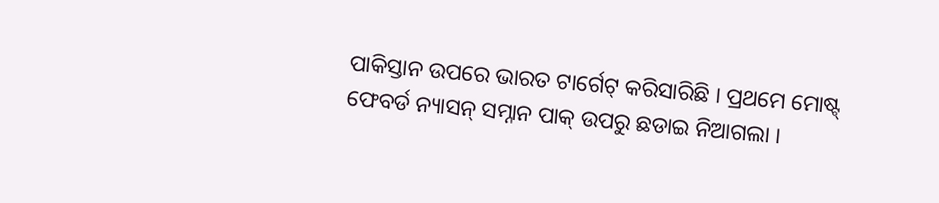ପାକିସ୍ତାନ ଉପରେ ଭାରତ ଟାର୍ଗେଟ୍ କରିସାରିଛି । ପ୍ରଥମେ ମୋଷ୍ଟ୍ ଫେବର୍ଡ ନ୍ୟାସନ୍ ସମ୍ନାନ ପାକ୍ ଉପରୁ ଛଡାଇ ନିଆଗଲା ।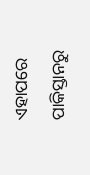ଏହାପରେ ପାକିସ୍ତାନରୁ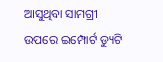ଆସୁଥିବା ସାମଗ୍ରୀ ଉପରେ ଇମ୍ପୋର୍ଟ ଡ୍ୟୁଟି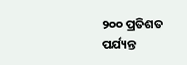୨୦୦ ପ୍ରତିଶତ ପର୍ଯ୍ୟନ୍ତ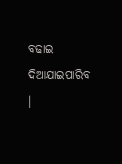ବଢାଇ ଦିଆଯାଇପାରିବ ।